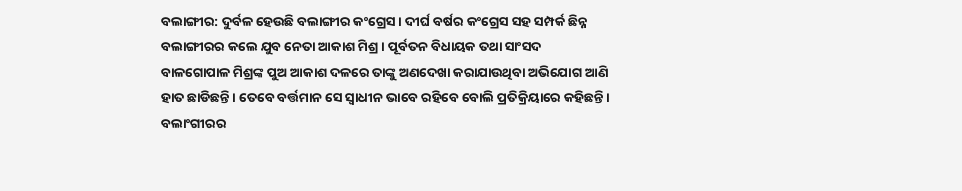ବଲାଙ୍ଗୀର: ଦୁର୍ବଳ ହେଉଛି ବଲାଙ୍ଗୀର କଂଗ୍ରେସ । ଦୀର୍ଘ ବର୍ଷର କଂଗ୍ରେସ ସହ ସମ୍ପର୍କ ଛିନ୍ନ ବଲାଙ୍ଗୀରର କଲେ ଯୁବ ନେତା ଆକାଶ ମିଶ୍ର । ପୂର୍ବତନ ବିଧାୟକ ତଥା ସାଂସଦ ବାଳଗୋପାଳ ମିଶ୍ରଙ୍କ ପୁଅ ଆକାଶ ଦଳରେ ତାଙ୍କୁ ଅଣଦେଖା କରାଯାଉଥିବା ଅଭିଯୋଗ ଆଣି ହାତ ଛାଡିଛନ୍ତି । ତେବେ ବର୍ତ୍ତମାନ ସେ ସ୍ୱାଧୀନ ଭାବେ ରହିବେ ବୋଲି ପ୍ରତିକ୍ରିୟାରେ କହିଛନ୍ତି ।
ବଲାଂଗୀରର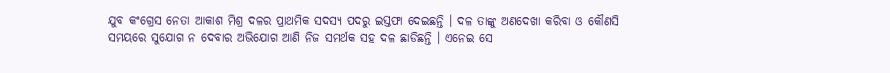ଯୁବ କଂଗ୍ରେସ ନେତା ଆକାଶ ମିଶ୍ର ଦଳର ପ୍ରାଥମିକ ସଦସ୍ୟ ପଦରୁ ଇସ୍ତଫା ଦେଇଛନ୍ତି । ଦଳ ତାଙ୍କୁ ଅଣଦେଖା କରିବା ଓ କୌଣସି ସମୟରେ ସୁଯୋଗ ନ ଦେବାର ଅଭିଯୋଗ ଆଣି ନିଜ ସମର୍ଥକ ସହ ଦଳ ଛାଡିଛନ୍ତି । ଏନେଇ ସେ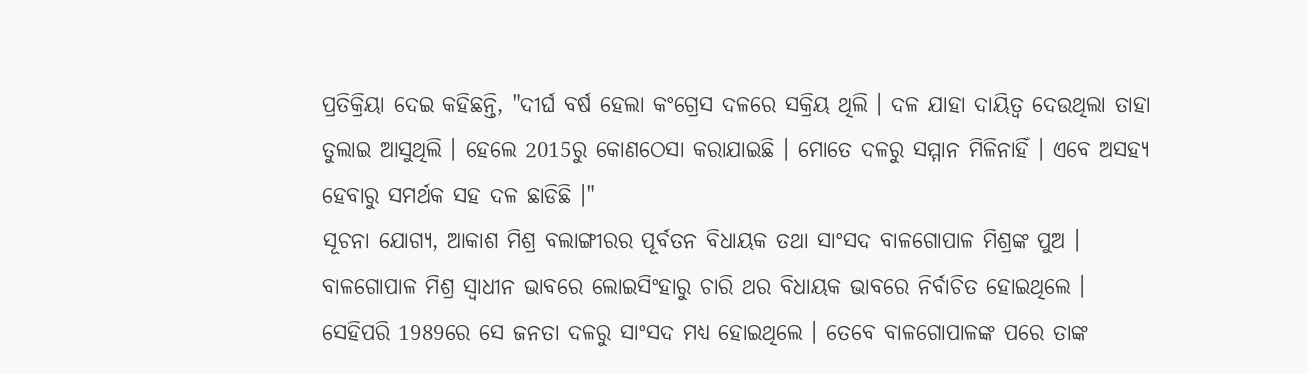ପ୍ରତିକ୍ରିୟା ଦେଇ କହିଛନ୍ତି, "ଦୀର୍ଘ ବର୍ଷ ହେଲା କଂଗ୍ରେସ ଦଳରେ ସକ୍ରିୟ ଥିଲି । ଦଳ ଯାହା ଦାୟିତ୍ୱ ଦେଉଥିଲା ତାହା ତୁଲାଇ ଆସୁଥିଲି । ହେଲେ 2015ରୁ କୋଣଠେସା କରାଯାଇଛି । ମୋତେ ଦଳରୁ ସମ୍ମାନ ମିଳିନାହିଁ । ଏବେ ଅସହ୍ୟ ହେବାରୁ ସମର୍ଥକ ସହ ଦଳ ଛାଡିଛି ।"
ସୂଚନା ଯୋଗ୍ୟ, ଆକାଶ ମିଶ୍ର ବଲାଙ୍ଗୀରର ପୂର୍ବତନ ବିଧାୟକ ତଥା ସାଂସଦ ବାଳଗୋପାଳ ମିଶ୍ରଙ୍କ ପୁଅ । ବାଳଗୋପାଳ ମିଶ୍ର ସ୍ୱାଧୀନ ଭାବରେ ଲୋଇସିଂହାରୁ ଚାରି ଥର ବିଧାୟକ ଭାବରେ ନିର୍ବାଚିତ ହୋଇଥିଲେ । ସେହିପରି 1989ରେ ସେ ଜନତା ଦଳରୁ ସାଂସଦ ମଧ୍ୟ ହୋଇଥିଲେ । ତେବେ ବାଳଗୋପାଳଙ୍କ ପରେ ତାଙ୍କ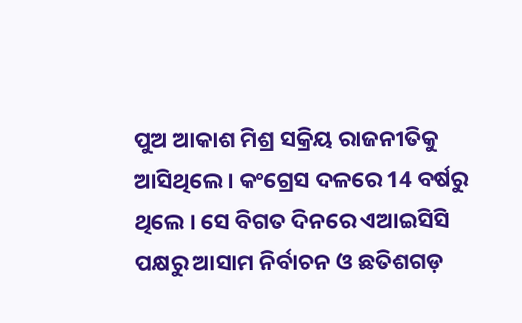ପୁଅ ଆକାଶ ମିଶ୍ର ସକ୍ରିୟ ରାଜନୀତିକୁ ଆସିଥିଲେ । କଂଗ୍ରେସ ଦଳରେ 14 ବର୍ଷରୁ ଥିଲେ । ସେ ବିଗତ ଦିନରେ ଏଆଇସିସି ପକ୍ଷରୁ ଆସାମ ନିର୍ବାଚନ ଓ ଛତିଶଗଡ଼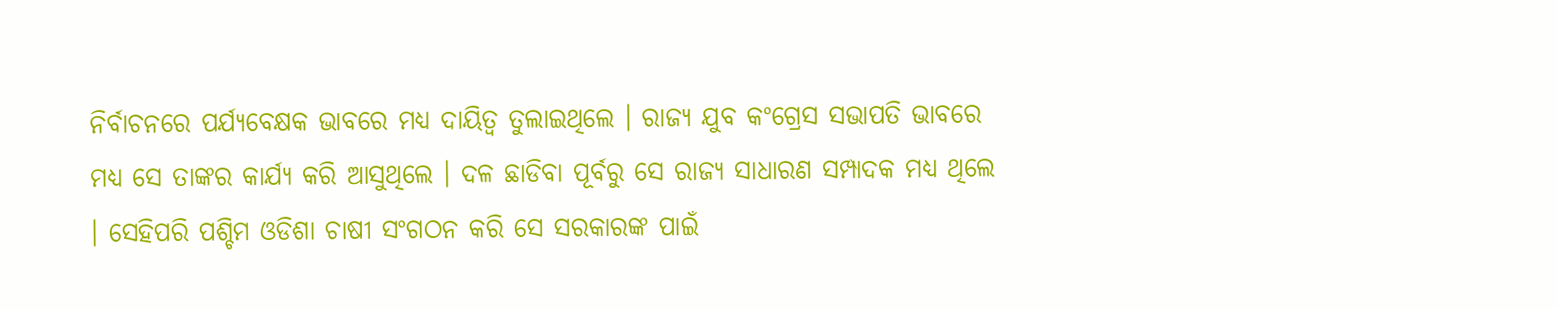ନିର୍ବାଚନରେ ପର୍ଯ୍ୟବେକ୍ଷକ ଭାବରେ ମଧ୍ୟ ଦାୟିତ୍ୱ ତୁଲାଇଥିଲେ । ରାଜ୍ୟ ଯୁବ କଂଗ୍ରେସ ସଭାପତି ଭାବରେ ମଧ୍ୟ ସେ ତାଙ୍କର କାର୍ଯ୍ୟ କରି ଆସୁଥିଲେ । ଦଳ ଛାଡିବା ପୂର୍ବରୁ ସେ ରାଜ୍ୟ ସାଧାରଣ ସମ୍ପାଦକ ମଧ୍ୟ ଥିଲେ । ସେହିପରି ପଶ୍ଚିମ ଓଡିଶା ଚାଷୀ ସଂଗଠନ କରି ସେ ସରକାରଙ୍କ ପାଇଁ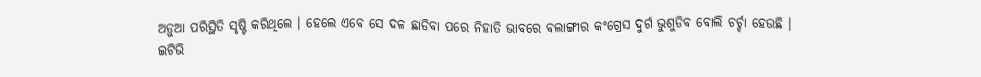ଅଡ଼ୁଆ ପରିସ୍ଥିତି ସୃଷ୍ଟି କରିଥିଲେ । ହେଲେ ଏବେ ସେ ଦଳ ଛାଡିବା ପରେ ନିହାତି ଭାବରେ ବଲାଙ୍ଗୀର କଂଗ୍ରେସ ଦୁର୍ଗ ଭୁଶୁଡିବ ବୋଲି ଚର୍ଚ୍ଚା ହେଉଛି ।
ଇଟିଭି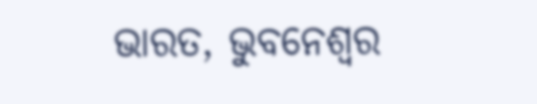ଭାରତ, ଭୁବନେଶ୍ୱର